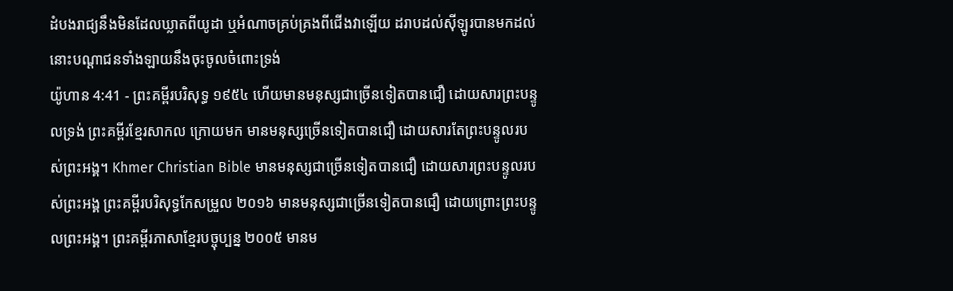ដំបងរាជ្យនឹងមិនដែលឃ្លាតពីយូដា ឬអំណាចគ្រប់គ្រងពីជើងវាឡើយ ដរាបដល់ស៊ីឡូរបានមកដល់ នោះបណ្តាជនទាំងឡាយនឹងចុះចូលចំពោះទ្រង់
យ៉ូហាន 4:41 - ព្រះគម្ពីរបរិសុទ្ធ ១៩៥៤ ហើយមានមនុស្សជាច្រើនទៀតបានជឿ ដោយសារព្រះបន្ទូលទ្រង់ ព្រះគម្ពីរខ្មែរសាកល ក្រោយមក មានមនុស្សច្រើនទៀតបានជឿ ដោយសារតែព្រះបន្ទូលរបស់ព្រះអង្គ។ Khmer Christian Bible មានមនុស្សជាច្រើនទៀតបានជឿ ដោយសារព្រះបន្ទូលរបស់ព្រះអង្គ ព្រះគម្ពីរបរិសុទ្ធកែសម្រួល ២០១៦ មានមនុស្សជាច្រើនទៀតបានជឿ ដោយព្រោះព្រះបន្ទូលព្រះអង្គ។ ព្រះគម្ពីរភាសាខ្មែរបច្ចុប្បន្ន ២០០៥ មានម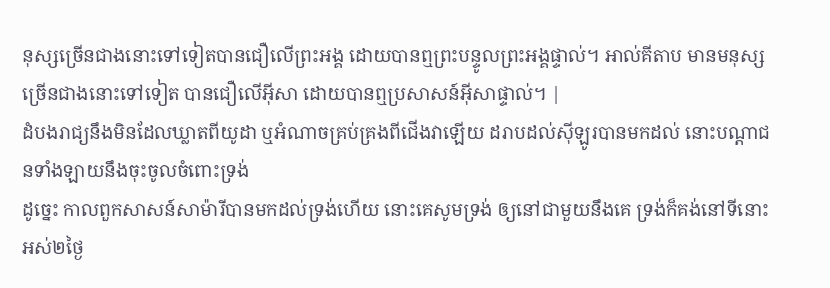នុស្សច្រើនជាងនោះទៅទៀតបានជឿលើព្រះអង្គ ដោយបានឮព្រះបន្ទូលព្រះអង្គផ្ទាល់។ អាល់គីតាប មានមនុស្សច្រើនជាងនោះទៅទៀត បានជឿលើអ៊ីសា ដោយបានឮប្រសាសន៍អ៊ីសាផ្ទាល់។ |
ដំបងរាជ្យនឹងមិនដែលឃ្លាតពីយូដា ឬអំណាចគ្រប់គ្រងពីជើងវាឡើយ ដរាបដល់ស៊ីឡូរបានមកដល់ នោះបណ្តាជនទាំងឡាយនឹងចុះចូលចំពោះទ្រង់
ដូច្នេះ កាលពួកសាសន៍សាម៉ារីបានមកដល់ទ្រង់ហើយ នោះគេសូមទ្រង់ ឲ្យនៅជាមួយនឹងគេ ទ្រង់ក៏គង់នៅទីនោះអស់២ថ្ងៃ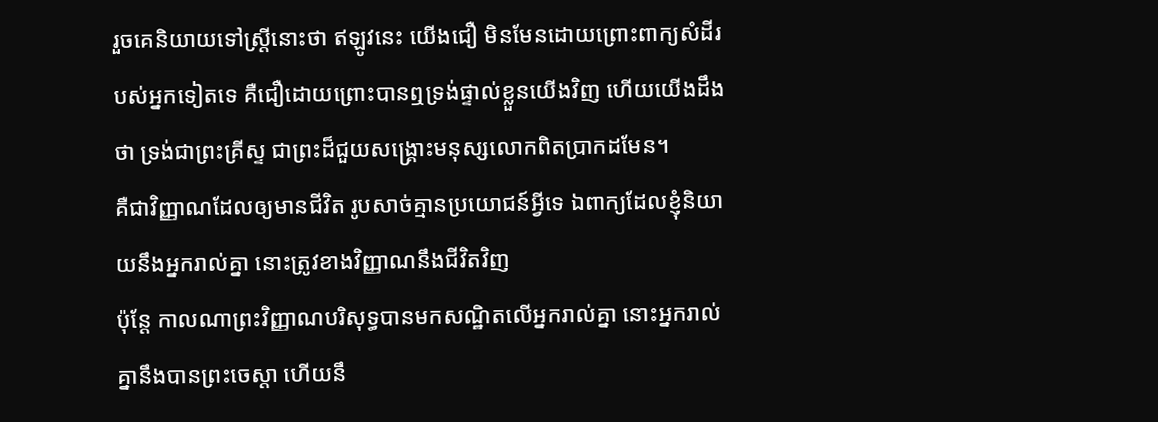រួចគេនិយាយទៅស្ត្រីនោះថា ឥឡូវនេះ យើងជឿ មិនមែនដោយព្រោះពាក្យសំដីរបស់អ្នកទៀតទេ គឺជឿដោយព្រោះបានឮទ្រង់ផ្ទាល់ខ្លួនយើងវិញ ហើយយើងដឹងថា ទ្រង់ជាព្រះគ្រីស្ទ ជាព្រះដ៏ជួយសង្គ្រោះមនុស្សលោកពិតប្រាកដមែន។
គឺជាវិញ្ញាណដែលឲ្យមានជីវិត រូបសាច់គ្មានប្រយោជន៍អ្វីទេ ឯពាក្យដែលខ្ញុំនិយាយនឹងអ្នករាល់គ្នា នោះត្រូវខាងវិញ្ញាណនឹងជីវិតវិញ
ប៉ុន្តែ កាលណាព្រះវិញ្ញាណបរិសុទ្ធបានមកសណ្ឋិតលើអ្នករាល់គ្នា នោះអ្នករាល់គ្នានឹងបានព្រះចេស្តា ហើយនឹ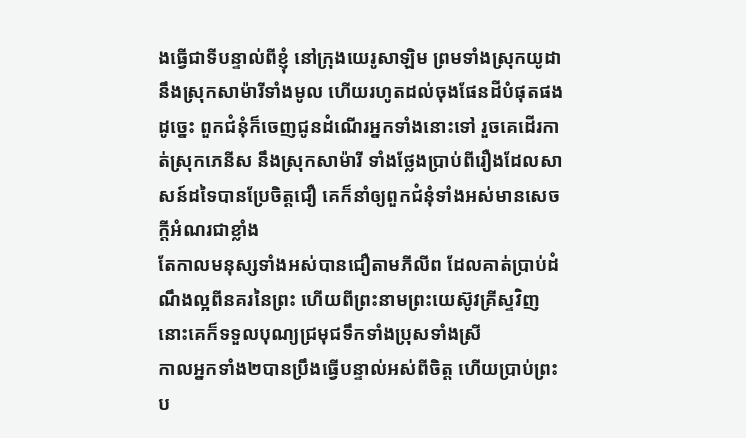ងធ្វើជាទីបន្ទាល់ពីខ្ញុំ នៅក្រុងយេរូសាឡិម ព្រមទាំងស្រុកយូដា នឹងស្រុកសាម៉ារីទាំងមូល ហើយរហូតដល់ចុងផែនដីបំផុតផង
ដូច្នេះ ពួកជំនុំក៏ចេញជូនដំណើរអ្នកទាំងនោះទៅ រួចគេដើរកាត់ស្រុកភេនីស នឹងស្រុកសាម៉ារី ទាំងថ្លែងប្រាប់ពីរឿងដែលសាសន៍ដទៃបានប្រែចិត្តជឿ គេក៏នាំឲ្យពួកជំនុំទាំងអស់មានសេចក្ដីអំណរជាខ្លាំង
តែកាលមនុស្សទាំងអស់បានជឿតាមភីលីព ដែលគាត់ប្រាប់ដំណឹងល្អពីនគរនៃព្រះ ហើយពីព្រះនាមព្រះយេស៊ូវគ្រីស្ទវិញ នោះគេក៏ទទួលបុណ្យជ្រមុជទឹកទាំងប្រុសទាំងស្រី
កាលអ្នកទាំង២បានប្រឹងធ្វើបន្ទាល់អស់ពីចិត្ត ហើយប្រាប់ព្រះប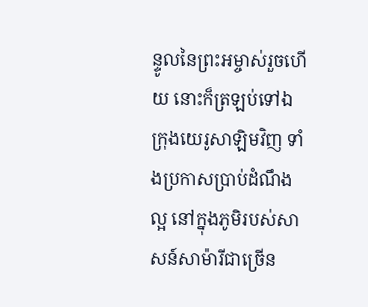ន្ទូលនៃព្រះអម្ចាស់រួចហើយ នោះក៏ត្រឡប់ទៅឯក្រុងយេរូសាឡិមវិញ ទាំងប្រកាសប្រាប់ដំណឹងល្អ នៅក្នុងភូមិរបស់សាសន៍សាម៉ារីជាច្រើន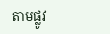តាមផ្លូវ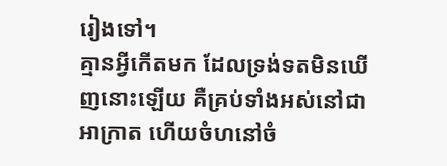រៀងទៅ។
គ្មានអ្វីកើតមក ដែលទ្រង់ទតមិនឃើញនោះឡើយ គឺគ្រប់ទាំងអស់នៅជាអាក្រាត ហើយចំហនៅចំ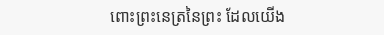ពោះព្រះនេត្រនៃព្រះ ដែលយើង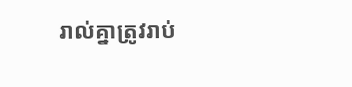រាល់គ្នាត្រូវរាប់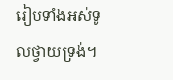រៀបទាំងអស់ទូលថ្វាយទ្រង់។